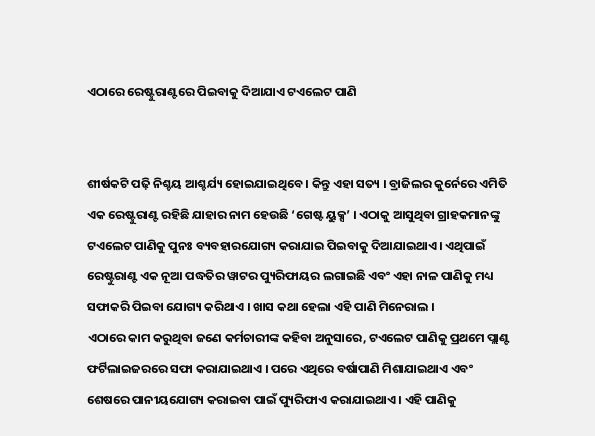ଏଠାରେ ରେଷ୍ଟୁରାଣ୍ଟରେ ପିଇବାକୁ ଦିଆଯାଏ ଟଏଲେଟ ପାଣି


ଶୀର୍ଷକଟି ପଢ଼ି ନିଶ୍ଚୟ ଆଶ୍ଚର୍ଯ୍ୟ ହୋଇଯାଇଥିବେ । କିନ୍ତୁ ଏହା ସତ୍ୟ । ବ୍ରାଜିଲର କୁର୍ନେରେ ଏମିତି ଏକ ରେଷ୍ଟୁରାଣ୍ଟ ରହିଛି ଯାହାର ନାମ ହେଉଛି ‘ଗେଷ୍ଟ ୟୁକ୍ସ’ । ଏଠାକୁ ଆସୁଥିବା ଗ୍ରାହକମାନଙ୍କୁ ଟଏଲେଟ ପାଣିକୁ ପୁନଃ ବ୍ୟବହାରଯୋଗ୍ୟ କରାଯାଇ ପିଇବାକୁ ଦିଆଯାଇଥାଏ । ଏଥିପାଇଁ ରେଷ୍ଟୁରାଣ୍ଟ ଏକ ନୂଆ ପଦ୍ଧତିର ୱାଟର ପ୍ୟୁରିଫାୟର ଲଗାଇଛି ଏବଂ ଏହା ନାଳ ପାଣିକୁ ମଧ୍ୟ ସଫାକରି ପିଇବା ଯୋଗ୍ୟ କରିଥାଏ । ଖାସ କଥା ହେଲା ଏହି ପାଣି ମିନେରାଲ ।
ଏଠାରେ କାମ କରୁଥିବା ଜଣେ କର୍ମଚାରୀଙ୍କ କହିବା ଅନୁସାରେ, ଟଏଲେଟ ପାଣିକୁ ପ୍ରଥମେ ପ୍ଲାଣ୍ଟ ଫର୍ଟିଲାଇଜରରେ ସଫା କରାଯାଇଥାଏ । ପରେ ଏଥିରେ ବର୍ଷାପାଣି ମିଶାଯାଇଥାଏ ଏବଂ ଶେଷରେ ପାନୀୟଯୋଗ୍ୟ କରାଇବା ପାଇଁ ପ୍ୟୁରିଫାଏ କରାଯାଇଥାଏ । ଏହି ପାଣିକୁ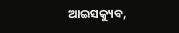ଆଇସକ୍ୟୁବ,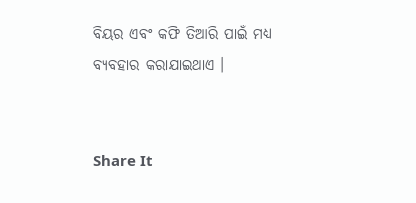ବିୟର ଏବଂ କଫି ତିଆରି ପାଇଁ ମଧ୍ୟ ବ୍ୟବହାର କରାଯାଇଥାଏ ।


Share It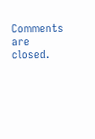Comments are closed.